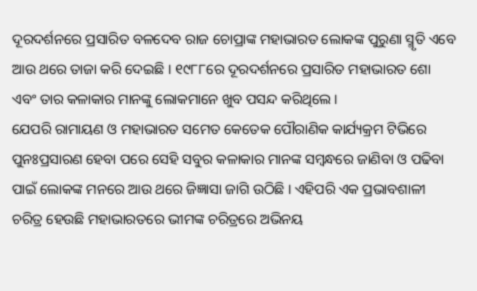ଦୂରଦର୍ଶନରେ ପ୍ରସାରିତ ବଳଦେବ ରାଜ ଚୋପ୍ରାଙ୍କ ମହାଭାରତ ଲୋକଙ୍କ ପୁରୁଣା ସ୍ମୃତି ଏବେ ଆଉ ଥରେ ତାଜା କରି ଦେଇଛି । ୧୯୮୮ରେ ଦୂରଦର୍ଶନରେ ପ୍ରସାରିତ ମହାଭାରତ ଶୋ ଏବଂ ତାର କଳାକାର ମାନଙ୍କୁ ଲୋକମାନେ ଖୁବ ପସନ୍ଦ କରିଥିଲେ ।
ଯେପରି ରାମାୟଣ ଓ ମହାଭାରତ ସମେତ କେତେକ ପୌରାଣିକ କାର୍ଯ୍ୟକ୍ରମ ଟିଭିରେ ପୁନଃପ୍ରସାରଣ ହେବା ପରେ ସେହି ସବୁର କଳାକାର ମାନଙ୍କ ସମ୍ବନ୍ଧରେ ଜାଣିବା ଓ ପଢିବା ପାଇଁ ଲୋକଙ୍କ ମନରେ ଆଉ ଥରେ ଜିଜ୍ଞାସା ଜାଗି ଉଠିଛି । ଏହିପରି ଏକ ପ୍ରଭାବଶାଳୀ ଚରିତ୍ର ହେଉଛି ମହାଭାରତରେ ଭୀମଙ୍କ ଚରିତ୍ରରେ ଅଭିନୟ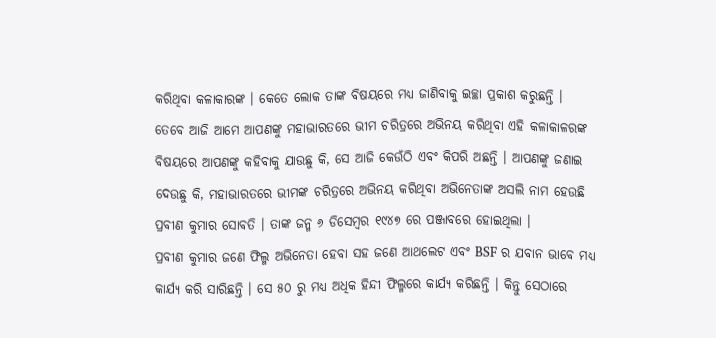କରିଥିବା କଳାକାରଙ୍କ । କେତେ ଲୋକ ତାଙ୍କ ବିଷୟରେ ମଧ୍ୟ ଜାଣିବାକୁ ଇଚ୍ଛା ପ୍ରକାଶ କରୁଛନ୍ତି ।
ତେବେ ଆଜି ଆମେ ଆପଣଙ୍କୁ ମହାଭାରତରେ ଭୀମ ଚରିତ୍ରରେ ଅଭିନୟ କରିଥିବା ଏହି କଳାକାଳରଙ୍କ ବିଷୟରେ ଆପଣଙ୍କୁ କହିବାକୁ ଯାଉଛୁ କି, ସେ ଆଜି କେଉଁଠି ଏବଂ କିପରି ଅଛନ୍ତି । ଆପଣଙ୍କୁ ଜଣାଇ ଦେଉଛୁ କି, ମହାଭାରତରେ ଭୀମଙ୍କ ଚରିତ୍ରରେ ଅଭିନୟ କରିଥିବା ଅଭିନେତାଙ୍କ ଅସଲି ନାମ ହେଉଛି ପ୍ରବୀଣ କୁମାର ସୋବତି । ତାଙ୍କ ଜନ୍ମ ୬ ଡିସେମ୍ବର ୧୯୪୭ ରେ ପଞ୍ଜାବରେ ହୋଇଥିଲା ।
ପ୍ରବୀଣ କୁମାର ଜଣେ ଫିଲ୍ମ ଅଭିନେତା ହେବା ସହ ଜଣେ ଆଥଲେଟ ଏବଂ BSF ର ଯବାନ ଭାବେ ମଧ୍ୟ କାର୍ଯ୍ୟ କରି ସାରିଛନ୍ତି । ସେ ୫୦ ରୁ ମଧ୍ୟ ଅଧିକ ହିନ୍ଦୀ ଫିଲ୍ମରେ କାର୍ଯ୍ୟ କରିଛନ୍ତି । କିନ୍ତୁ ସେଠାରେ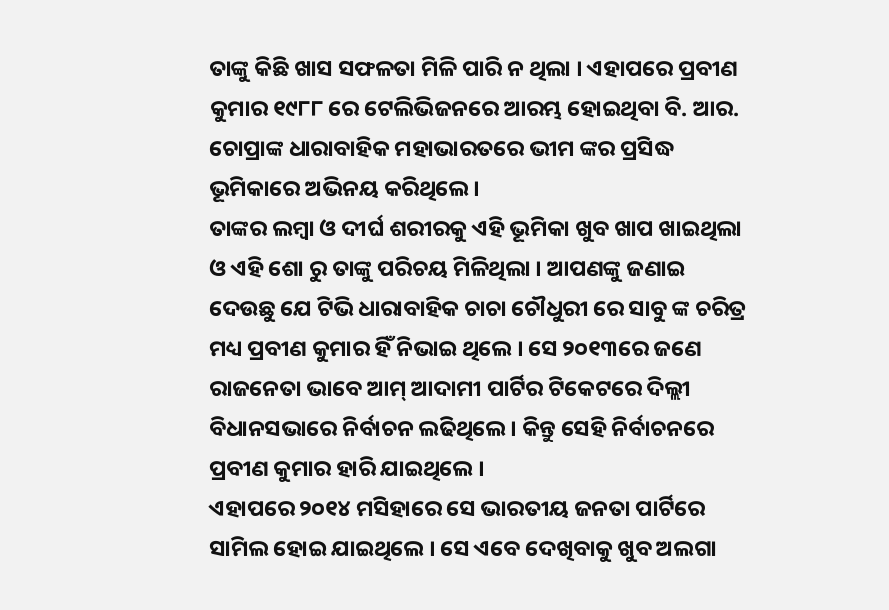ତାଙ୍କୁ କିଛି ଖାସ ସଫଳତା ମିଳି ପାରି ନ ଥିଲା । ଏହାପରେ ପ୍ରବୀଣ କୁମାର ୧୯୮୮ ରେ ଟେଲିଭିଜନରେ ଆରମ୍ଭ ହୋଇଥିବା ବି. ଆର. ଚୋପ୍ରାଙ୍କ ଧାରାବାହିକ ମହାଭାରତରେ ଭୀମ ଙ୍କର ପ୍ରସିଦ୍ଧ ଭୂମିକାରେ ଅଭିନୟ କରିଥିଲେ ।
ତାଙ୍କର ଲମ୍ବା ଓ ଦୀର୍ଘ ଶରୀରକୁ ଏହି ଭୂମିକା ଖୁବ ଖାପ ଖାଇଥିଲା ଓ ଏହି ଶୋ ରୁ ତାଙ୍କୁ ପରିଚୟ ମିଳିଥିଲା । ଆପଣଙ୍କୁ ଜଣାଇ ଦେଉଛୁ ଯେ ଟିଭି ଧାରାବାହିକ ଚାଚା ଚୌଧୁରୀ ରେ ସାବୁ ଙ୍କ ଚରିତ୍ର ମଧ୍ୟ ପ୍ରବୀଣ କୁମାର ହିଁ ନିଭାଇ ଥିଲେ । ସେ ୨୦୧୩ରେ ଜଣେ ରାଜନେତା ଭାବେ ଆମ୍ ଆଦାମୀ ପାର୍ଟିର ଟିକେଟରେ ଦିଲ୍ଲୀ ବିଧାନସଭାରେ ନିର୍ବାଚନ ଲଢିଥିଲେ । କିନ୍ତୁ ସେହି ନିର୍ବାଚନରେ ପ୍ରବୀଣ କୁମାର ହାରି ଯାଇଥିଲେ ।
ଏହାପରେ ୨୦୧୪ ମସିହାରେ ସେ ଭାରତୀୟ ଜନତା ପାର୍ଟିରେ ସାମିଲ ହୋଇ ଯାଇଥିଲେ । ସେ ଏବେ ଦେଖିବାକୁ ଖୁବ ଅଲଗା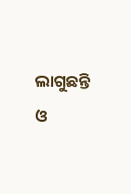ଲାଗୁଛନ୍ତି ଓ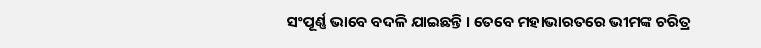ସଂପୂର୍ଣ୍ଣ ଭାବେ ବଦଳି ଯାଇଛନ୍ତି । ତେବେ ମହାଭାରତରେ ଭୀମଙ୍କ ଚରିତ୍ର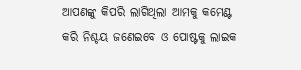ଆପଣଙ୍କୁ କିପରି ଲାଗିଥିଲା ଆମକୁ କମେଣ୍ଟ କରି ନିଶ୍ଚୟ ଜଣେଇବେ ଓ ପୋଷ୍ଟକୁ ଲାଇକ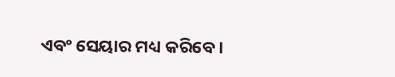ଏବଂ ସେୟାର ମଧ୍ୟ କରିବେ ।